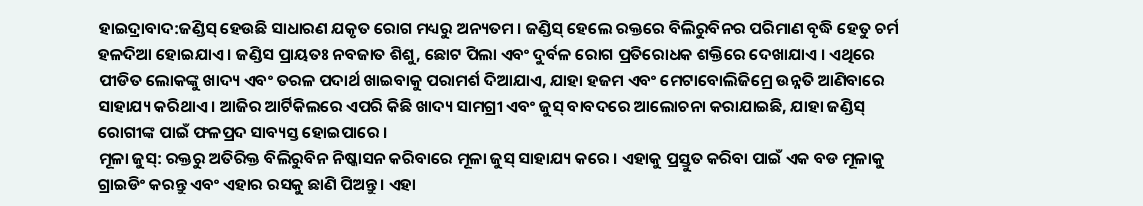ହାଇଦ୍ରାବାଦ:ଜଣ୍ଡିସ୍ ହେଉଛି ସାଧାରଣ ଯକୃତ ରୋଗ ମଧ୍ୟରୁ ଅନ୍ୟତମ । ଜଣ୍ଡିସ୍ ହେଲେ ରକ୍ତରେ ବିଲିରୁବିନର ପରିମାଣ ବୃଦ୍ଧି ହେତୁ ଚର୍ମ ହଳଦିଆ ହୋଇଯାଏ । ଜଣ୍ଡିସ ପ୍ରାୟତଃ ନବଜାତ ଶିଶୁ, ଛୋଟ ପିଲା ଏବଂ ଦୁର୍ବଳ ରୋଗ ପ୍ରତିରୋଧକ ଶକ୍ତିରେ ଦେଖାଯାଏ । ଏଥିରେ ପୀଡିତ ଲୋକଙ୍କୁ ଖାଦ୍ୟ ଏବଂ ତରଳ ପଦାର୍ଥ ଖାଇବାକୁ ପରାମର୍ଶ ଦିଆଯାଏ, ଯାହା ହଜମ ଏବଂ ମେଟାବୋଲିଜିମ୍ରେ ଉନ୍ନତି ଆଣିବାରେ ସାହାଯ୍ୟ କରିଥାଏ । ଆଜିର ଆର୍ଟିକିଲରେ ଏପରି କିଛି ଖାଦ୍ୟ ସାମଗ୍ରୀ ଏବଂ ଜୁସ୍ ବାବଦରେ ଆଲୋଚନା କରାଯାଇଛି, ଯାହା ଜଣ୍ଡିସ୍ ରୋଗୀଙ୍କ ପାଇଁ ଫଳପ୍ରଦ ସାବ୍ୟସ୍ତ ହୋଇପାରେ ।
ମୂଳା ଜୁସ୍: ରକ୍ତରୁ ଅତିରିକ୍ତ ବିଲିରୁବିନ ନିଷ୍କାସନ କରିବାରେ ମୂଳା ଜୁସ୍ ସାହାଯ୍ୟ କରେ । ଏହାକୁ ପ୍ରସ୍ତୁତ କରିବା ପାଇଁ ଏକ ବଡ ମୂଳାକୁ ଗ୍ରାଇଡିଂ କରନ୍ତୁ ଏବଂ ଏହାର ରସକୁ ଛାଣି ପିଅନ୍ତୁ । ଏହା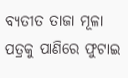ବ୍ୟତୀତ ତାଜା ମୂଳା ପତ୍ରକୁ ପାଣିରେ ଫୁଟାଇ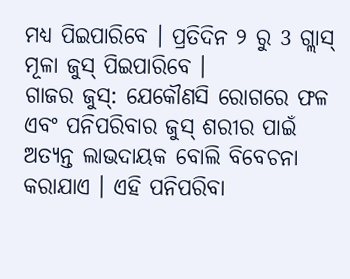ମଧ୍ୟ ପିଇପାରିବେ । ପ୍ରତିଦିନ ୨ ରୁ 3 ଗ୍ଲାସ୍ ମୂଳା ଜୁସ୍ ପିଇପାରିବେ ।
ଗାଜର ଜୁସ୍: ଯେକୌଣସି ରୋଗରେ ଫଳ ଏବଂ ପନିପରିବାର ଜୁସ୍ ଶରୀର ପାଇଁ ଅତ୍ୟନ୍ତ ଲାଭଦାୟକ ବୋଲି ବିବେଚନା କରାଯାଏ । ଏହି ପନିପରିବା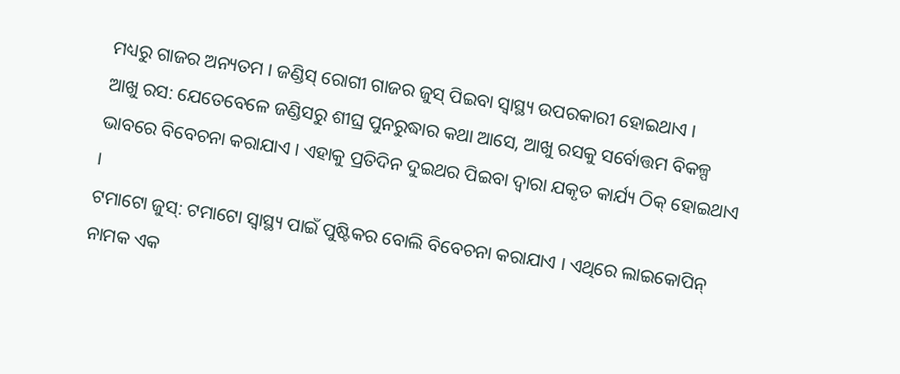ମଧ୍ୟରୁ ଗାଜର ଅନ୍ୟତମ । ଜଣ୍ଡିସ୍ ରୋଗୀ ଗାଜର ଜୁସ୍ ପିଇବା ସ୍ବାସ୍ଥ୍ୟ ଉପରକାରୀ ହୋଇଥାଏ ।
ଆଖୁ ରସ: ଯେତେବେଳେ ଜଣ୍ଡିସରୁ ଶୀଘ୍ର ପୁନରୁଦ୍ଧାର କଥା ଆସେ, ଆଖୁ ରସକୁ ସର୍ବୋତ୍ତମ ବିକଳ୍ପ ଭାବରେ ବିବେଚନା କରାଯାଏ । ଏହାକୁ ପ୍ରତିଦିନ ଦୁଇଥର ପିଇବା ଦ୍ୱାରା ଯକୃତ କାର୍ଯ୍ୟ ଠିକ୍ ହୋଇଥାଏ ।
ଟମାଟୋ ଜୁସ୍: ଟମାଟୋ ସ୍ୱାସ୍ଥ୍ୟ ପାଇଁ ପୁଷ୍ଟିକର ବୋଲି ବିବେଚନା କରାଯାଏ । ଏଥିରେ ଲାଇକୋପିନ୍ ନାମକ ଏକ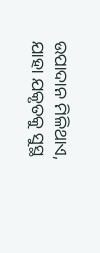ଉପାଦାନ ମିଳିଥାଏ, ଯାହା ଯକୃତକୁ ସୁସ୍ଥ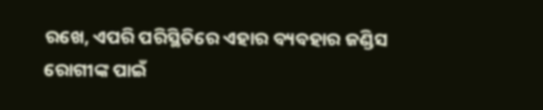ରଖେ, ଏପରି ପରିସ୍ଥିତିରେ ଏହାର ବ୍ୟବହାର ଜଣ୍ଡିସ ରୋଗୀଙ୍କ ପାଇଁ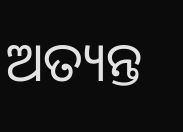ଅତ୍ୟନ୍ତ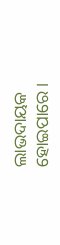ଲାଭଦାୟକ ହୋଇପାରେ ।